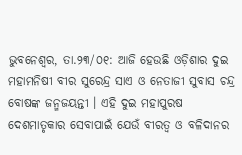ଭୁବନେଶ୍ୱର, ତା.୨୩/୦୧: ଆଜି ହେଉଛି ଓଡ଼ିଶାର ଦୁଇ ମହାମନିଷୀ ବୀର ସୁରେନ୍ଦ୍ର ସାଏ ଓ ନେତାଜୀ ସୁବାସ ଚନ୍ଦ୍ର ବୋଷଙ୍କ ଜନ୍ମଜୟନ୍ତୀ । ଏହି ଦୁଇ ମହାପୁରଷ ଦେଶମାତୃକାର ସେବାପାଇଁ ଯେଉଁ ବୀରତ୍ୱ ଓ ବଳିଦାନର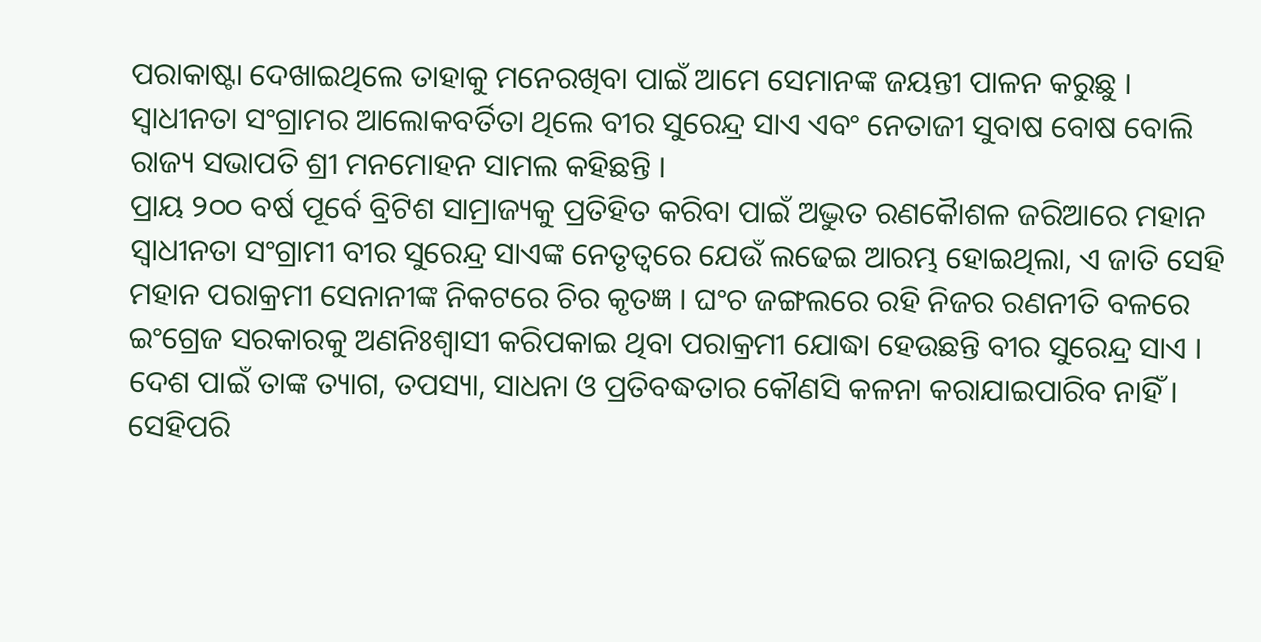ପରାକାଷ୍ଟା ଦେଖାଇଥିଲେ ତାହାକୁ ମନେରଖିବା ପାଇଁ ଆମେ ସେମାନଙ୍କ ଜୟନ୍ତୀ ପାଳନ କରୁଛୁ । ସ୍ୱାଧୀନତା ସଂଗ୍ରାମର ଆଲୋକବର୍ତିତା ଥିଲେ ବୀର ସୁରେନ୍ଦ୍ର ସାଏ ଏବଂ ନେତାଜୀ ସୁବାଷ ବୋଷ ବୋଲି ରାଜ୍ୟ ସଭାପତି ଶ୍ରୀ ମନମୋହନ ସାମଲ କହିଛନ୍ତି ।
ପ୍ରାୟ ୨୦୦ ବର୍ଷ ପୂର୍ବେ ବ୍ରିଟିଶ ସାମ୍ରାଜ୍ୟକୁ ପ୍ରତିହିତ କରିବା ପାଇଁ ଅଦ୍ଭୁତ ରଣକୈାଶଳ ଜରିଆରେ ମହାନ ସ୍ୱାଧୀନତା ସଂଗ୍ରାମୀ ବୀର ସୁରେନ୍ଦ୍ର ସାଏଙ୍କ ନେତୃତ୍ୱରେ ଯେଉଁ ଲଢେଇ ଆରମ୍ଭ ହୋଇଥିଲା, ଏ ଜାତି ସେହି ମହାନ ପରାକ୍ରମୀ ସେନାନୀଙ୍କ ନିକଟରେ ଚିର କୃତଜ୍ଞ । ଘଂଚ ଜଙ୍ଗଲରେ ରହି ନିଜର ରଣନୀତି ବଳରେ ଇଂଗ୍ରେଜ ସରକାରକୁ ଅଣନିଃଶ୍ୱାସୀ କରିପକାଇ ଥିବା ପରାକ୍ରମୀ ଯୋଦ୍ଧା ହେଉଛନ୍ତି ବୀର ସୁରେନ୍ଦ୍ର ସାଏ । ଦେଶ ପାଇଁ ତାଙ୍କ ତ୍ୟାଗ, ତପସ୍ୟା, ସାଧନା ଓ ପ୍ରତିବଦ୍ଧତାର କୌଣସି କଳନା କରାଯାଇପାରିବ ନାହିଁ । ସେହିପରି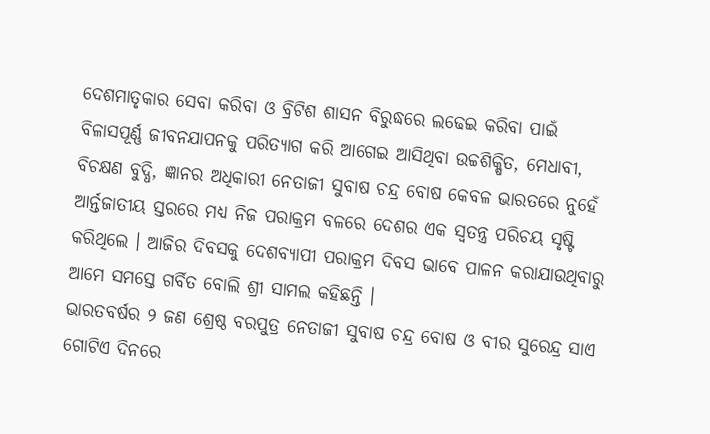ଦେଶମାତୃକାର ସେବା କରିବା ଓ ବ୍ରିଟିଶ ଶାସନ ବିରୁଦ୍ଧରେ ଲଢେଇ କରିବା ପାଇଁ ବିଳାସପୂର୍ଣ୍ଣ ଜୀବନଯାପନକୁ ପରିତ୍ୟାଗ କରି ଆଗେଇ ଆସିଥିବା ଉଚ୍ଚଶିକ୍ଷିତ, ମେଧାବୀ, ବିଚକ୍ଷଣ ବୁଦ୍ଧି, ଜ୍ଞାନର ଅଧିକାରୀ ନେତାଜୀ ସୁବାଷ ଚନ୍ଦ୍ର ବୋଷ କେବଳ ଭାରତରେ ନୁହେଁ ଆର୍ନ୍ତଜାତୀୟ ସ୍ତରରେ ମଧ୍ୟ ନିଜ ପରାକ୍ରମ ବଳରେ ଦେଶର ଏକ ସ୍ୱତନ୍ତ୍ର ପରିଚୟ ସୃଷ୍ଟି କରିଥିଲେ । ଆଜିର ଦିବସକୁ ଦେଶବ୍ୟାପୀ ପରାକ୍ରମ ଦିବସ ଭାବେ ପାଳନ କରାଯାଉଥିବାରୁ ଆମେ ସମସ୍ତେ ଗର୍ବିତ ବୋଲି ଶ୍ରୀ ସାମଲ କହିଛନ୍ତି ।
ଭାରତବର୍ଷର ୨ ଜଣ ଶ୍ରେଷ୍ଠ ବରପୁତ୍ର ନେତାଜୀ ସୁବାଷ ଚନ୍ଦ୍ର ବୋଷ ଓ ବୀର ସୁରେନ୍ଦ୍ର ସାଏ ଗୋଟିଏ ଦିନରେ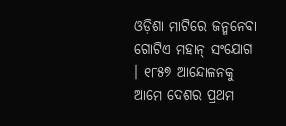ଓଡ଼ିଶା ମାଟିରେ ଜନ୍ମନେବା ଗୋଟିଏ ମହାନ୍ ସଂଯୋଗ । ୧୮୫୭ ଆନ୍ଦୋଳନକୁ ଆମେ ଦେଶର ପ୍ରଥମ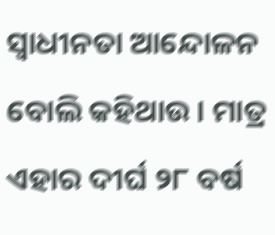ସ୍ୱାଧୀନତା ଆନ୍ଦୋଳନ ବୋଲି କହିଥାଉ । ମାତ୍ର ଏହାର ଦୀର୍ଘ ୨୮ ବର୍ଷ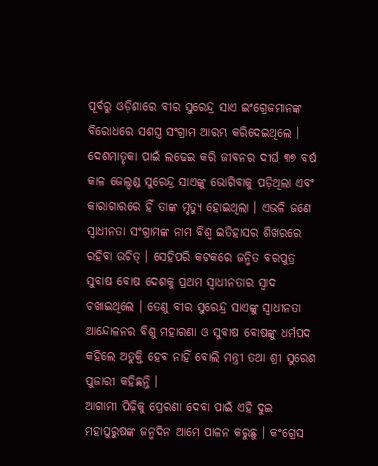ପୂର୍ବରୁ ଓଡ଼ିଶାରେ ବୀର ସୁରେନ୍ଦ୍ର ସାଏ ଇଂଗ୍ରେଜମାନଙ୍କ ବିରୋଧରେ ସଶସ୍ତ୍ର ସଂଗ୍ରାମ ଆରମ୍ଭ କରିଦେଇଥିଲେ । ଦେଶମାତୃକା ପାଇଁ ଲଢେଇ କରି ଜୀବନର ଦୀର୍ଘ ୩୭ ବର୍ଷ କାଳ ଜେଲ୍ଦଣ୍ଡ ସୁରେନ୍ଦ୍ର ସାଏଙ୍କୁ ଭୋଗିବାକୁ ପଡ଼ିଥିଲା ଏବଂ କାରାଗାରରେ ହିଁ ତାଙ୍କ ମୃତ୍ୟୁ ହୋଇଥିଲା । ଏଭଳି ଜଣେ ସ୍ୱାଧୀନତା ସଂଗ୍ରାମଙ୍କ ନାମ ବିଶ୍ୱ ଇତିହାସର ଶିଖରରେ ରହିବା ଉଚିତ୍ । ସେହିପରି କଟକରେ ଜନ୍ମିତ ବରପୁତ୍ର ସୁବାଷ ବୋଷ ଦେଶକୁ ପ୍ରଥମ ସ୍ୱାଧୀନତାର ସ୍ୱାଦ ଚଖାଇଥିଲେ । ତେଣୁ ବୀର ସୁରେନ୍ଦ୍ର ସାଏଙ୍କୁ ସ୍ୱାଧୀନତା ଆନ୍ଦୋଳନର ବିଶୁ ମହାରଣା ଓ ସୁବାଷ ବୋଷଙ୍କୁ ଧର୍ମପଦ କହିଲେ ଅତୁକ୍ତି ହେବ ନାହିଁ ବୋଲି ମନ୍ତ୍ରୀ ତଥା ଶ୍ରୀ ସୁରେଶ ପୁଜାରୀ କହିଛନ୍ତି ।
ଆଗାମୀ ପିଢ଼ିକୁ ପ୍ରେରଣା ଦେବା ପାଇଁ ଏହି ଦୁଇ ମହାପୁରୁଷଙ୍କ ଜନ୍ମଦିନ ଆମେ ପାଳନ କରୁଛୁ । କଂଗ୍ରେସ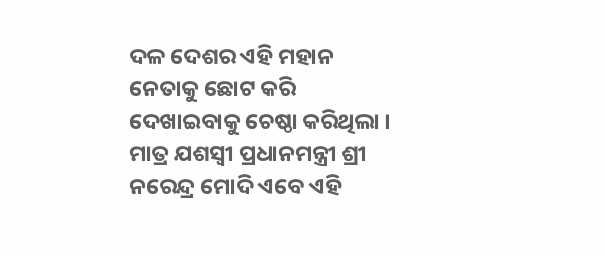ଦଳ ଦେଶର ଏହି ମହାନ ନେତାକୁ ଛୋଟ କରି ଦେଖାଇବାକୁ ଚେଷ୍ଠା କରିଥିଲା । ମାତ୍ର ଯଶସ୍ୱୀ ପ୍ରଧାନମନ୍ତ୍ରୀ ଶ୍ରୀ ନରେନ୍ଦ୍ର ମୋଦି ଏବେ ଏହି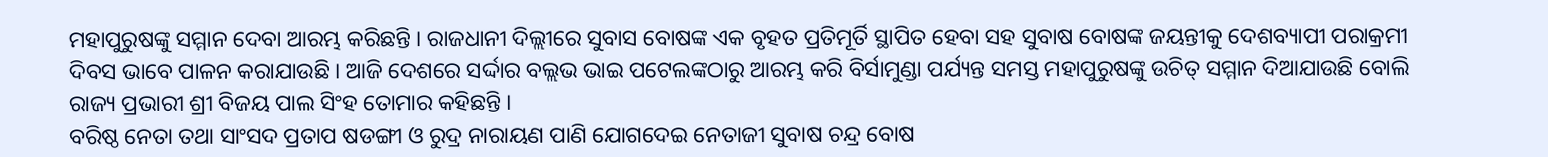ମହାପୁରୁଷଙ୍କୁ ସମ୍ମାନ ଦେବା ଆରମ୍ଭ କରିଛନ୍ତି । ରାଜଧାନୀ ଦିଲ୍ଲୀରେ ସୁବାସ ବୋଷଙ୍କ ଏକ ବୃହତ ପ୍ରତିମୂର୍ତି ସ୍ଥାପିତ ହେବା ସହ ସୁବାଷ ବୋଷଙ୍କ ଜୟନ୍ତୀକୁ ଦେଶବ୍ୟାପୀ ପରାକ୍ରମୀ ଦିବସ ଭାବେ ପାଳନ କରାଯାଉଛି । ଆଜି ଦେଶରେ ସର୍ଦ୍ଦାର ବଲ୍ଲଭ ଭାଇ ପଟେଲଙ୍କଠାରୁ ଆରମ୍ଭ କରି ବିର୍ସାମୁଣ୍ଡା ପର୍ଯ୍ୟନ୍ତ ସମସ୍ତ ମହାପୁରୁଷଙ୍କୁ ଉଚିତ୍ ସମ୍ମାନ ଦିଆଯାଉଛି ବୋଲି ରାଜ୍ୟ ପ୍ରଭାରୀ ଶ୍ରୀ ବିଜୟ ପାଲ ସିଂହ ତୋମାର କହିଛନ୍ତି ।
ବରିଷ୍ଠ ନେତା ତଥା ସାଂସଦ ପ୍ରତାପ ଷଡଙ୍ଗୀ ଓ ରୁଦ୍ର ନାରାୟଣ ପାଣି ଯୋଗଦେଇ ନେତାଜୀ ସୁବାଷ ଚନ୍ଦ୍ର ବୋଷ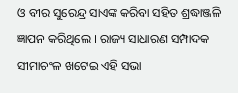ଓ ବୀର ସୁରେନ୍ଦ୍ର ସାଏଙ୍କ କରିବା ସହିତ ଶ୍ରଦ୍ଧାଞ୍ଜଳି ଜ୍ଞାପନ କରିଥିଲେ । ରାଜ୍ୟ ସାଧାରଣ ସମ୍ପାଦକ ସୀମାଚଂଳ ଖଟେଇ ଏହି ସଭା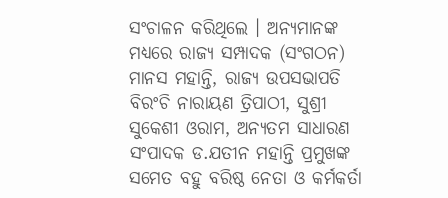ସଂଚାଳନ କରିଥିଲେ । ଅନ୍ୟମାନଙ୍କ ମଧ୍ୟରେ ରାଜ୍ୟ ସମ୍ପାଦକ (ସଂଗଠନ) ମାନସ ମହାନ୍ତି, ରାଜ୍ୟ ଉପସଭାପତି ବିରଂଚି ନାରାୟଣ ତ୍ରିପାଠୀ, ସୁଶ୍ରୀ ସୁକେଶୀ ଓରାମ, ଅନ୍ୟତମ ସାଧାରଣ ସଂପାଦକ ଡ.ଯତୀନ ମହାନ୍ତି ପ୍ରମୁଖଙ୍କ ସମେତ ବହୁ ବରିଷ୍ଠ ନେତା ଓ କର୍ମକର୍ତା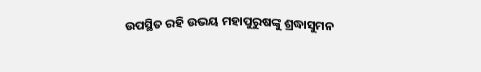ଉପସ୍ଥିତ ରହି ଉଭୟ ମହାପୁରୁଷଙ୍କୁ ଶ୍ରଦ୍ଧାସୁମନ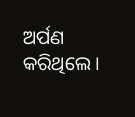ଅର୍ପଣ କରିଥିଲେ ।